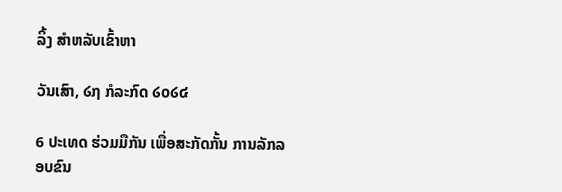ລິ້ງ ສຳຫລັບເຂົ້າຫາ

ວັນເສົາ, ໒໗ ກໍລະກົດ ໒໐໒໔

6 ປະເທດ ຮ່ວມມືກັນ ເພື່ອສະກັດກັ້ນ ການລັກລອບຂົນ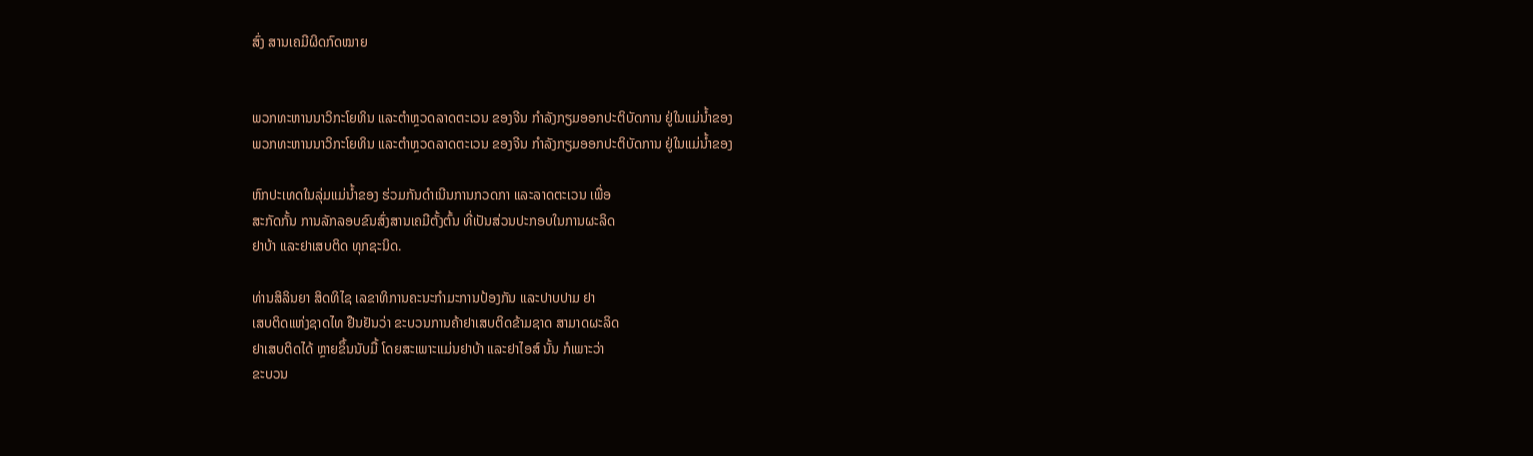ສົ່ງ ສານເຄມີຜິດກົດໝາຍ


ພວກທະຫານນາວິກະໂຍທິນ ແລະຕຳຫຼວດລາດຕະເວນ ຂອງຈີນ ກຳລັງກຽມອອກປະຕິບັດການ ຢູ່ໃນແມ່ນ້ຳຂອງ
ພວກທະຫານນາວິກະໂຍທິນ ແລະຕຳຫຼວດລາດຕະເວນ ຂອງຈີນ ກຳລັງກຽມອອກປະຕິບັດການ ຢູ່ໃນແມ່ນ້ຳຂອງ

ຫົກປະເທດໃນລຸ່ມແມ່ນ້ຳຂອງ ຮ່ວມກັນດຳເນີນການກວດກາ ແລະລາດຕະເວນ ເພື່ອ
ສະກັດກັ້ນ ການລັກລອບຂົນສົ່ງສານເຄມີຕັ້ງຕົ້ນ ທີ່ເປັນສ່ວນປະກອບໃນການຜະລິດ
ຢາບ້າ ແລະຢາເສບຕິດ ທຸກຊະນິດ.

ທ່ານສິລິນຍາ ສິດທິໄຊ ເລຂາທິການຄະນະກຳມະການປ້ອງກັນ ແລະປາບປາມ ຢາ
ເສບຕິດແຫ່ງຊາດໄທ ຢືນຢັນວ່າ ຂະບວນການຄ້າຢາເສບຕິດຂ້າມຊາດ ສາມາດຜະລິດ
ຢາເສບຕິດໄດ້ ຫຼາຍຂຶ້ນນັບມື້ ໂດຍສະເພາະແມ່ນຢາບ້າ ແລະຢາໄອສ໌ ນັ້ນ ກໍເພາະວ່າ
ຂະບວນ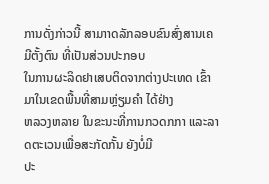ການດັ່ງກ່າວນີ້ ສາມາາດລັກລອບຂົນສົ່ງສານເຄມີຕັ້ງຕົນ ທີ່ເປັນສ່ວນປະກອບ
ໃນການຜະລິດຢາເສບຕິດຈາກຕ່າງປະເທດ ເຂົ້າມາໃນເຂດພື້ນທີ່ສາມຫຼ່ຽມຄຳ ໄດ້ຢ່າງ
ຫລວງຫລາຍ ໃນຂະນະທີ່ການກວດກກາ ແລະລາດຕະເວນເພື່ອສະກັດກັ້ນ ຍັງບໍ່ມີ
ປະ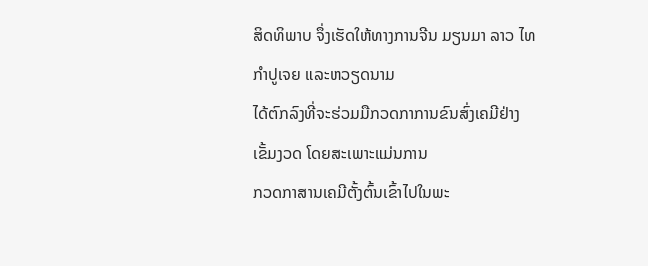ສິດທິພາບ ຈຶ່ງເຮັດໃຫ້ທາງການຈີນ ມຽນມາ ລາວ ໄທ ກຳປູເຈຍ ແລະຫວຽດນາມ
ໄດ້ຕົກລົງທີ່ຈະຮ່ວມມືກວດກາການຂົນສົ່ງເຄມີຢ່າງເຂັ້ມງວດ ໂດຍສະເພາະແມ່ນການ
ກວດກາສານເຄມີຕັ້ງຕົ້ນເຂົ້າໄປໃນພະ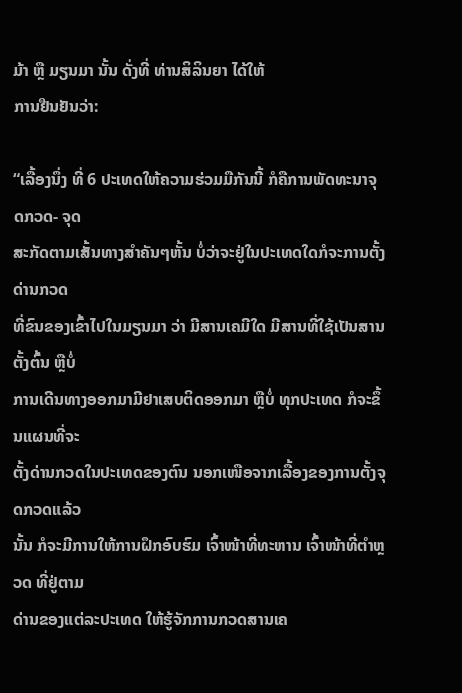ມ້າ ຫຼື ມຽນມາ ນັ້ນ ດັ່ງທີ່ ທ່ານສິລິນຍາ ໄດ້ໃຫ້
ການຢືນຢັນວ່າ:

“ເລື້ອງນຶ່ງ ທີ່ 6 ປະເທດໃຫ້ຄວາມຮ່ວມມືກັນນີ້ ກໍຄືການພັດທະນາຈຸດກວດ- ຈຸດ
ສະກັດຕາມເສັ້ນທາງສຳຄັນໆຫັ້ນ ບໍ່ວ່າຈະຢູ່ໃນປະເທດໃດກໍຈະການຕັ້ງດ່ານກວດ
ທີ່ຂົນຂອງເຂົ້າໄປໃນມຽນມາ ວ່າ ມີສານເຄມີໃດ ມີສານທີ່ໃຊ້ເປັນສານຕັ້ງຕົ້ນ ຫຼືບໍ່
ການເດີນທາງອອກມາມີຢາເສບຕິດອອກມາ ຫຼືບໍ່ ທຸກປະເທດ ກໍຈະຂຶ້ນແຜນທີ່ຈະ
ຕັ້ງດ່ານກວດໃນປະເທດຂອງຕົນ ນອກເໜືອຈາກເລື້ອງຂອງການຕັ້ງຈຸດກວດແລ້ວ
ນັ້ນ ກໍຈະມີການໃຫ້ການຝຶກອົບຮົມ ເຈົ້າໜ້າທີ່ທະຫານ ເຈົ້າໜ້າທີ່ຕຳຫຼວດ ທີ່ຢູ່ຕາມ
ດ່ານຂອງແຕ່ລະປະເທດ ໃຫ້ຮູ້ຈັກການກວດສານເຄ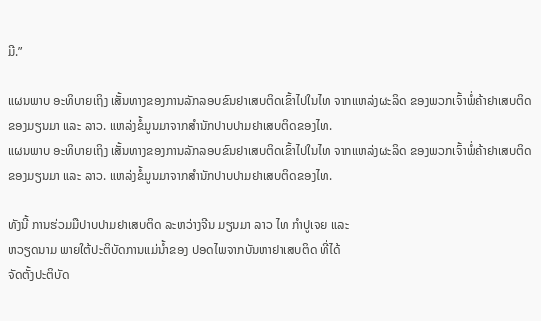ມີ.”

ແຜນພາບ ອະທິບາຍເຖິງ ເສັ້ນທາງຂອງການລັກລອບຂົນຢາເສບຕິດເຂົ້າໄປໃນໄທ ຈາກແຫລ່ງຜະລິດ ຂອງພວກເຈົ້າພໍ່ຄ້າຢາເສບຕິດຂອງມຽນມາ ແລະ ລາວ. ແຫລ່ງຂໍ້ມູນມາຈາກສຳນັກປາບປາມຢາເສບຕິດຂອງໄທ.
ແຜນພາບ ອະທິບາຍເຖິງ ເສັ້ນທາງຂອງການລັກລອບຂົນຢາເສບຕິດເຂົ້າໄປໃນໄທ ຈາກແຫລ່ງຜະລິດ ຂອງພວກເຈົ້າພໍ່ຄ້າຢາເສບຕິດຂອງມຽນມາ ແລະ ລາວ. ແຫລ່ງຂໍ້ມູນມາຈາກສຳນັກປາບປາມຢາເສບຕິດຂອງໄທ.

ທັງນີ້ ການຮ່ວມມືປາບປາມຢາເສບຕິດ ລະຫວ່າງຈີນ ມຽນມາ ລາວ ໄທ ກຳປູເຈຍ ແລະ
ຫວຽດນາມ ພາຍໃຕ້ປະຕິບັດການແມ່ນ້ຳຂອງ ປອດໄພຈາກບັນຫາຢາເສບຕິດ ທີ່ໄດ້
ຈັດຕັ້ງປະຕິບັດ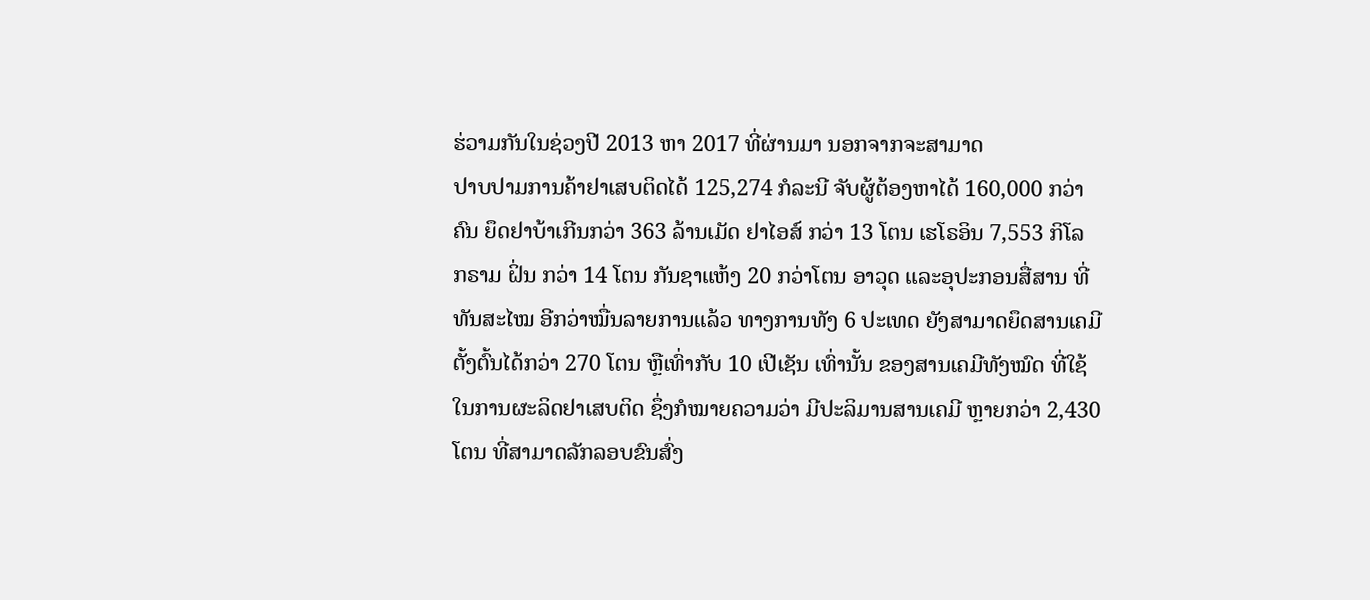ຮ່ວາມກັນໃນຊ່ວງປີ 2013 ຫາ 2017 ທີ່ຜ່ານມາ ນອກຈາກຈະສາມາດ
ປາບປາມການຄ້າຢາເສບຕິດໄດ້ 125,274 ກໍລະນີ ຈັບຜູ້ຕ້ອງຫາໄດ້ 160,000 ກວ່າ
ຄົນ ຍຶດຢາບ້າເກີນກວ່າ 363 ລ້ານເມັດ ຢາໄອສ໌ ກວ່າ 13 ໂຕນ ເຮໂຣອິນ 7,553 ກິໂລ
ກຣາມ ຝິ່ນ ກວ່າ 14 ໂຕນ ກັນຊາແຫ້ງ 20 ກວ່າໂຕນ ອາວຸດ ແລະອຸປະກອນສື່ສານ ທີ່
ທັນສະໄໝ ອີກວ່າໝື່ນລາຍການແລ້ວ ທາງການທັງ 6 ປະເທດ ຍັງສາມາດຍຶດສານເຄມີ
ຕັ້ງຕົ້ນໄດ້ກວ່າ 270 ໂຕນ ຫຼືເທົ່າກັບ 10 ເປີເຊັນ ເທົ່ານັ້ນ ຂອງສານເຄມີທັງໝົດ ທີ່ໃຊ້
ໃນການຜະລິດຢາເສບຕິດ ຊຶ່ງກໍໝາຍຄວາມວ່າ ມີປະລິມານສານເຄມີ ຫຼາຍກວ່າ 2,430
ໂຕນ ທີ່ສາມາດລັກລອບຂົນສົ່ງ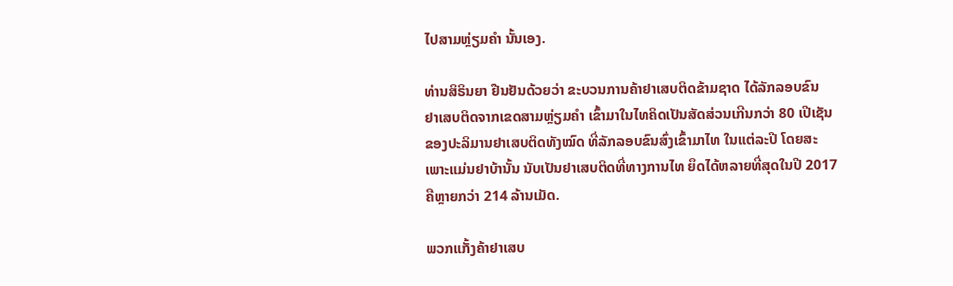ໄປສາມຫຼ່ຽມຄຳ ນັ້ນເອງ.

ທ່ານສິຣິນຍາ ຢືນຢັນດ້ວຍວ່າ ຂະບວນການຄ້າຢາເສບຕິດຂ້າມຊາດ ໄດ້ລັກລອບຂົນ
ຢາເສບຕິດຈາກເຂດສາມຫຼ່ຽມຄຳ ເຂົ້າມາໃນໄທຄິດເປັນສັດສ່ວນເກີນກວ່າ 80 ເປີເຊັນ
ຂອງປະລິມານຢາເສບຕິດທັງໝົດ ທີ່ລັກລອບຂົນສົ່ງເຂົ້າມາໄທ ໃນແຕ່ລະປີ ໂດຍສະ
ເພາະແມ່ນຢາບ້ານັ້ນ ນັບເປັນຢາເສບຕິດທີ່ທາງການໄທ ຍຶດໄດ້ຫລາຍທີ່ສຸດໃນປີ 2017
ຄືຫຼາຍກວ່າ 214 ລ້ານເມັດ.

ພວກແກັ້ງຄ້າຢາເສບ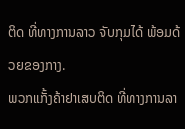ຕິດ ທີ່ທາງການລາວ ຈັບກຸມໄດ້ ພ້ອມດ້ວຍຂອງກາງ.
ພວກແກັ້ງຄ້າຢາເສບຕິດ ທີ່ທາງການລາ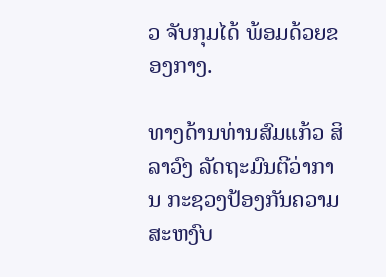ວ ຈັບກຸມໄດ້ ພ້ອມດ້ວຍຂອງກາງ.

ທາງດ້ານທ່ານສົມແກ້ວ ສິລາວົງ ລັດຖະມົນຕີວ່າການ ກະຊວງປ້ອງກັນຄວາມສະຫງົບ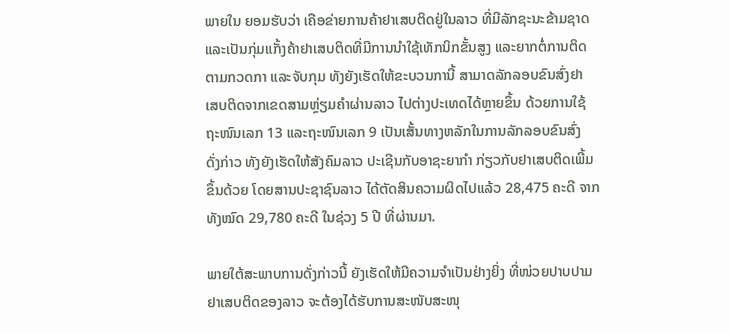ພາຍໃນ ຍອມຮັບວ່າ ເຄືອຂ່າຍການຄ້າຢາເສບຕິດຢູ່ໃນລາວ ທີ່ມີລັກຊະນະຂ້າມຊາດ
ແລະເປັນກຸ່ມແກັ້ງຄ້າຢາເສບຕິດທີ່ມີການນຳໃຊ້ເທັກນິກຂັ້ນສູງ ແລະຍາກຕໍ່ການຕິດ
ຕາມກວດກາ ແລະຈັບກຸມ ທັງຍັງເຮັດໃຫ້ຂະບວນການີ້ ສາມາດລັກລອບຂົນສົ່ງຢາ
ເສບຕິດຈາກເຂດສາມຫຼ່ຽມຄຳຜ່ານລາວ ໄປຕ່າງປະເທດໄດ້ຫຼາຍຂຶ້ນ ດ້ວຍການໃຊ້
ຖະໜົນເລກ 13 ແລະຖະໜົນເລກ 9 ເປັນເສັ້ນທາງຫລັກໃນການລັກລອບຂົນສົ່ງ
ດັ່ງກ່າວ ທັງຍັງເຮັດໃຫ້ສັງຄົມລາວ ປະເຊີນກັບອາຊະຍາກຳ ກ່ຽວກັບຢາເສບຕິດເພີ້ມ
ຂຶ້ນດ້ວຍ ໂດຍສານປະຊາຊົນລາວ ໄດ້ຕັດສິນຄວາມຜິດໄປແລ້ວ 28,475 ຄະດີ ຈາກ
ທັງໝົດ 29,780 ຄະດີ ໃນຊ່ວງ 5 ປີ ທີ່ຜ່ານມາ.

ພາຍໃຕ້ສະພາບການດັ່ງກ່າວນີ້ ຍັງເຮັດໃຫ້ມີຄວາມຈຳເປັນຢ່າງຍິ່ງ ທີ່ໜ່ວຍປາບປາມ
ຢາເສບຕິດຂອງລາວ ຈະຕ້ອງໄດ້ຮັບການສະໜັບສະໜຸ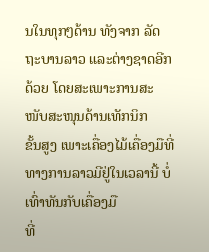ນໃນທຸກໆດ້ານ ທັງຈາກ ລັດ
ຖະບານລາວ ແລະຕ່າງຊາດອີກດ້ວຍ ໂດຍສະເພາະການສະໜັບສະໜຸນດ້ານເທັກນິກ
ຂັ້ນສູງ ເພາະເຄື່ອງໄມ້ເຄື່ອງມືທີ່ທາງການລາວມີຢູ່ໃນເວລານີ້ ບໍ່ເທົ່າທັນກັບເຄື່ອງມື
ທີ່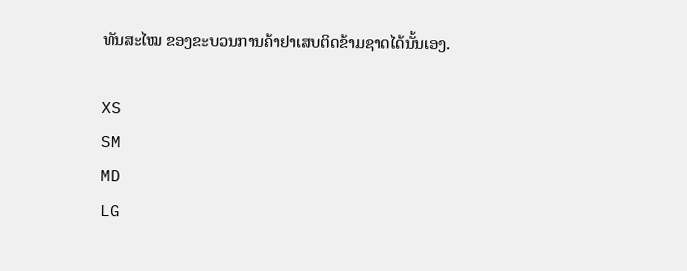ທັນສະໄໝ ຂອງຂະບວນການຄ້າຢາເສບຕິດຂ້າມຊາດໄດ້ນັ້ນເອງ.

XS
SM
MD
LG